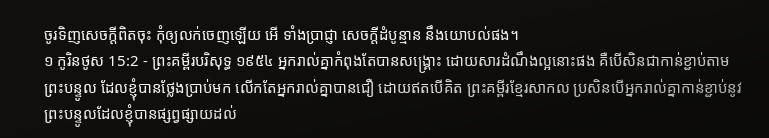ចូរទិញសេចក្ដីពិតចុះ កុំឲ្យលក់ចេញឡើយ អើ ទាំងប្រាជ្ញា សេចក្ដីដំបូន្មាន នឹងយោបល់ផង។
១ កូរិនថូស 15:2 - ព្រះគម្ពីរបរិសុទ្ធ ១៩៥៤ អ្នករាល់គ្នាកំពុងតែបានសង្គ្រោះ ដោយសារដំណឹងល្អនោះផង គឺបើសិនជាកាន់ខ្ជាប់តាមព្រះបន្ទូល ដែលខ្ញុំបានថ្លែងប្រាប់មក លើកតែអ្នករាល់គ្នាបានជឿ ដោយឥតបើគិត ព្រះគម្ពីរខ្មែរសាកល ប្រសិនបើអ្នករាល់គ្នាកាន់ខ្ជាប់នូវព្រះបន្ទូលដែលខ្ញុំបានផ្សព្វផ្សាយដល់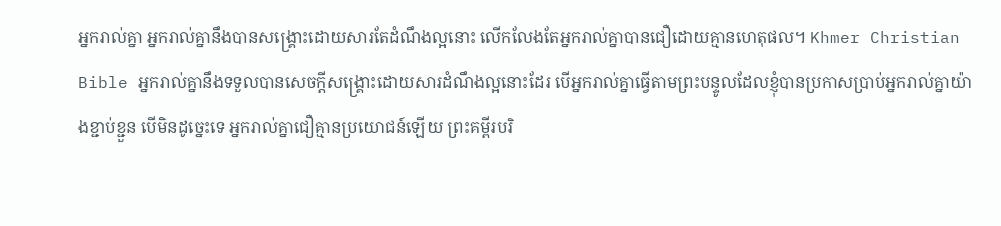អ្នករាល់គ្នា អ្នករាល់គ្នានឹងបានសង្គ្រោះដោយសារតែដំណឹងល្អនោះ លើកលែងតែអ្នករាល់គ្នាបានជឿដោយគ្មានហេតុផល។ Khmer Christian Bible អ្នករាល់គ្នានឹងទទួលបានសេចក្ដីសង្គ្រោះដោយសារដំណឹងល្អនោះដែរ បើអ្នករាល់គ្នាធ្វើតាមព្រះបន្ទូលដែលខ្ញុំបានប្រកាសប្រាប់អ្នករាល់គ្នាយ៉ាងខ្ជាប់ខ្ជួន បើមិនដូច្នេះទេ អ្នករាល់គ្នាជឿគ្មានប្រយោជន៍ឡើយ ព្រះគម្ពីរបរិ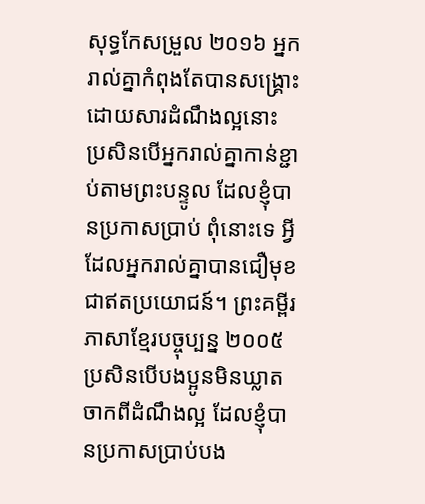សុទ្ធកែសម្រួល ២០១៦ អ្នករាល់គ្នាកំពុងតែបានសង្គ្រោះដោយសារដំណឹងល្អនោះ ប្រសិនបើអ្នករាល់គ្នាកាន់ខ្ជាប់តាមព្រះបន្ទូល ដែលខ្ញុំបានប្រកាសប្រាប់ ពុំនោះទេ អ្វីដែលអ្នករាល់គ្នាបានជឿមុខជាឥតប្រយោជន៍។ ព្រះគម្ពីរភាសាខ្មែរបច្ចុប្បន្ន ២០០៥ ប្រសិនបើបងប្អូនមិនឃ្លាតចាកពីដំណឹងល្អ ដែលខ្ញុំបានប្រកាសប្រាប់បង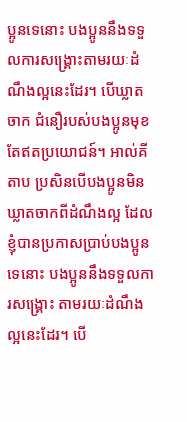ប្អូនទេនោះ បងប្អូននឹងទទួលការសង្គ្រោះតាមរយៈដំណឹងល្អនេះដែរ។ បើឃ្លាតចាក ជំនឿរបស់បងប្អូនមុខតែឥតប្រយោជន៍។ អាល់គីតាប ប្រសិនបើបងប្អូនមិនឃ្លាតចាកពីដំណឹងល្អ ដែលខ្ញុំបានប្រកាសប្រាប់បងប្អូនទេនោះ បងប្អូននឹងទទួលការសង្គ្រោះ តាមរយៈដំណឹងល្អនេះដែរ។ បើ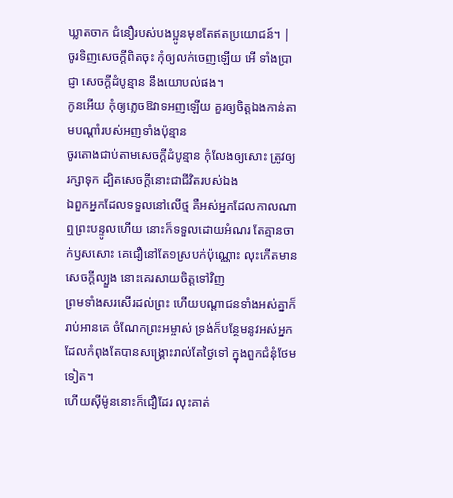ឃ្លាតចាក ជំនឿរបស់បងប្អូនមុខតែឥតប្រយោជន៍។ |
ចូរទិញសេចក្ដីពិតចុះ កុំឲ្យលក់ចេញឡើយ អើ ទាំងប្រាជ្ញា សេចក្ដីដំបូន្មាន នឹងយោបល់ផង។
កូនអើយ កុំឲ្យភ្លេចឱវាទអញឡើយ គួរឲ្យចិត្តឯងកាន់តាមបណ្តាំរបស់អញទាំងប៉ុន្មាន
ចូរតោងជាប់តាមសេចក្ដីដំបូន្មាន កុំលែងឲ្យសោះ ត្រូវឲ្យរក្សាទុក ដ្បិតសេចក្ដីនោះជាជីវិតរបស់ឯង
ឯពួកអ្នកដែលទទួលនៅលើថ្ម គឺអស់អ្នកដែលកាលណាឮព្រះបន្ទូលហើយ នោះក៏ទទួលដោយអំណរ តែគ្មានចាក់ឫសសោះ គេជឿនៅតែ១ស្របក់ប៉ុណ្ណោះ លុះកើតមានសេចក្ដីល្បួង នោះគេរសាយចិត្តទៅវិញ
ព្រមទាំងសរសើរដល់ព្រះ ហើយបណ្តាជនទាំងអស់គ្នាក៏រាប់អានគេ ចំណែកព្រះអម្ចាស់ ទ្រង់ក៏បន្ថែមនូវអស់អ្នក ដែលកំពុងតែបានសង្គ្រោះរាល់តែថ្ងៃទៅ ក្នុងពួកជំនុំថែមទៀត។
ហើយស៊ីម៉ូននោះក៏ជឿដែរ លុះគាត់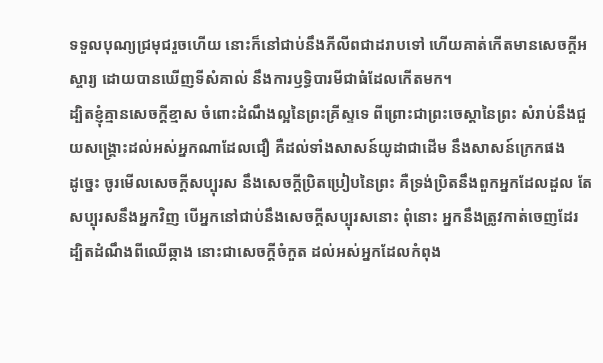ទទួលបុណ្យជ្រមុជរួចហើយ នោះក៏នៅជាប់នឹងភីលីពជាដរាបទៅ ហើយគាត់កើតមានសេចក្ដីអស្ចារ្យ ដោយបានឃើញទីសំគាល់ នឹងការឫទ្ធិបារមីជាធំដែលកើតមក។
ដ្បិតខ្ញុំគ្មានសេចក្ដីខ្មាស ចំពោះដំណឹងល្អនៃព្រះគ្រីស្ទទេ ពីព្រោះជាព្រះចេស្តានៃព្រះ សំរាប់នឹងជួយសង្គ្រោះដល់អស់អ្នកណាដែលជឿ គឺដល់ទាំងសាសន៍យូដាជាដើម នឹងសាសន៍ក្រេកផង
ដូច្នេះ ចូរមើលសេចក្ដីសប្បុរស នឹងសេចក្ដីប្រិតប្រៀបនៃព្រះ គឺទ្រង់ប្រិតនឹងពួកអ្នកដែលដួល តែសប្បុរសនឹងអ្នកវិញ បើអ្នកនៅជាប់នឹងសេចក្ដីសប្បុរសនោះ ពុំនោះ អ្នកនឹងត្រូវកាត់ចេញដែរ
ដ្បិតដំណឹងពីឈើឆ្កាង នោះជាសេចក្ដីចំកួត ដល់អស់អ្នកដែលកំពុង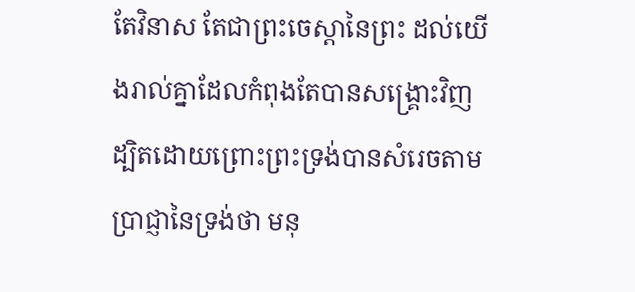តែវិនាស តែជាព្រះចេស្តានៃព្រះ ដល់យើងរាល់គ្នាដែលកំពុងតែបានសង្គ្រោះវិញ
ដ្បិតដោយព្រោះព្រះទ្រង់បានសំរេចតាមប្រាជ្ញានៃទ្រង់ថា មនុ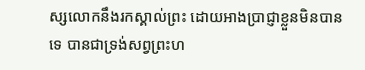ស្សលោកនឹងរកស្គាល់ព្រះ ដោយអាងប្រាជ្ញាខ្លួនមិនបានទេ បានជាទ្រង់សព្វព្រះហ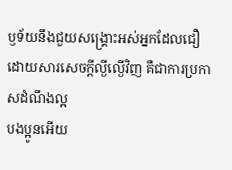ឫទ័យនឹងជួយសង្គ្រោះអស់អ្នកដែលជឿ ដោយសារសេចក្ដីល្ងីល្ងើវិញ គឺជាការប្រកាសដំណឹងល្អ
បងប្អូនអើយ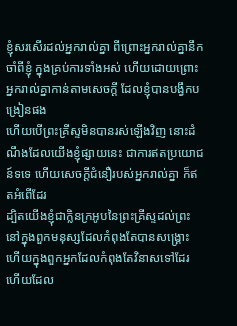ខ្ញុំសរសើរដល់អ្នករាល់គ្នា ពីព្រោះអ្នករាល់គ្នានឹកចាំពីខ្ញុំ ក្នុងគ្រប់ការទាំងអស់ ហើយដោយព្រោះអ្នករាល់គ្នាកាន់តាមសេចក្ដី ដែលខ្ញុំបានបង្វឹកបង្រៀនផង
ហើយបើព្រះគ្រីស្ទមិនបានរស់ឡើងវិញ នោះដំណឹងដែលយើងខ្ញុំផ្សាយនេះ ជាការឥតប្រយោជន៍ទទេ ហើយសេចក្ដីជំនឿរបស់អ្នករាល់គ្នា ក៏ឥតអំពើដែរ
ដ្បិតយើងខ្ញុំជាក្លិនក្រអូបនៃព្រះគ្រីស្ទដល់ព្រះ នៅក្នុងពួកមនុស្សដែលកំពុងតែបានសង្គ្រោះ ហើយក្នុងពួកអ្នកដែលកំពុងតែវិនាសទៅដែរ
ហើយដែល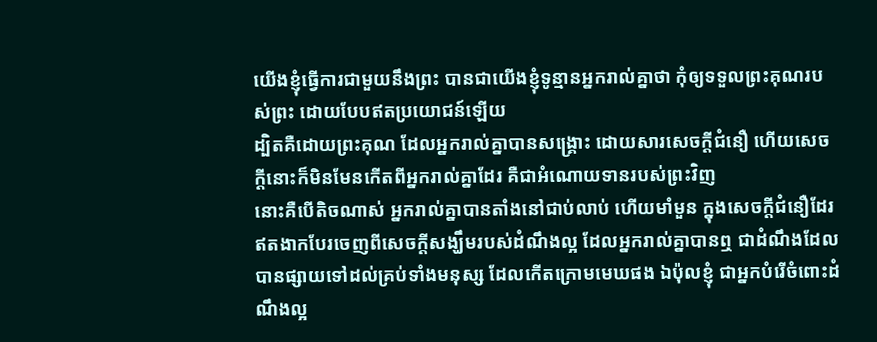យើងខ្ញុំធ្វើការជាមួយនឹងព្រះ បានជាយើងខ្ញុំទូន្មានអ្នករាល់គ្នាថា កុំឲ្យទទួលព្រះគុណរបស់ព្រះ ដោយបែបឥតប្រយោជន៍ឡើយ
ដ្បិតគឺដោយព្រះគុណ ដែលអ្នករាល់គ្នាបានសង្គ្រោះ ដោយសារសេចក្ដីជំនឿ ហើយសេចក្ដីនោះក៏មិនមែនកើតពីអ្នករាល់គ្នាដែរ គឺជាអំណោយទានរបស់ព្រះវិញ
នោះគឺបើតិចណាស់ អ្នករាល់គ្នាបានតាំងនៅជាប់លាប់ ហើយមាំមួន ក្នុងសេចក្ដីជំនឿដែរ ឥតងាកបែរចេញពីសេចក្ដីសង្ឃឹមរបស់ដំណឹងល្អ ដែលអ្នករាល់គ្នាបានឮ ជាដំណឹងដែលបានផ្សាយទៅដល់គ្រប់ទាំងមនុស្ស ដែលកើតក្រោមមេឃផង ឯប៉ុលខ្ញុំ ជាអ្នកបំរើចំពោះដំណឹងល្អ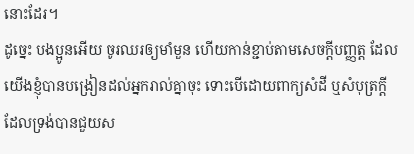នោះដែរ។
ដូច្នេះ បងប្អូនអើយ ចូរឈរឲ្យមាំមួន ហើយកាន់ខ្ជាប់តាមសេចក្ដីបញ្ញត្ត ដែលយើងខ្ញុំបានបង្រៀនដល់អ្នករាល់គ្នាចុះ ទោះបើដោយពាក្យសំដី ឬសំបុត្រក្តី
ដែលទ្រង់បានជួយស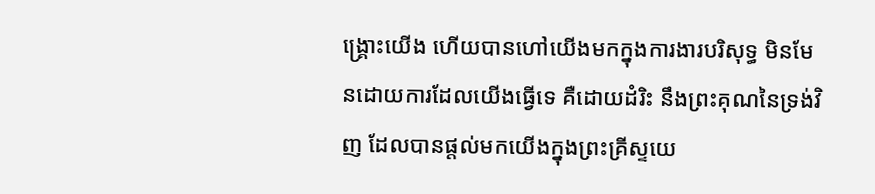ង្គ្រោះយើង ហើយបានហៅយើងមកក្នុងការងារបរិសុទ្ធ មិនមែនដោយការដែលយើងធ្វើទេ គឺដោយដំរិះ នឹងព្រះគុណនៃទ្រង់វិញ ដែលបានផ្តល់មកយើងក្នុងព្រះគ្រីស្ទយេ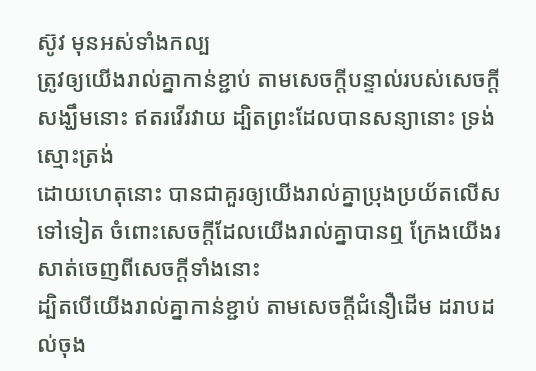ស៊ូវ មុនអស់ទាំងកល្ប
ត្រូវឲ្យយើងរាល់គ្នាកាន់ខ្ជាប់ តាមសេចក្ដីបន្ទាល់របស់សេចក្ដីសង្ឃឹមនោះ ឥតរវើរវាយ ដ្បិតព្រះដែលបានសន្យានោះ ទ្រង់ស្មោះត្រង់
ដោយហេតុនោះ បានជាគួរឲ្យយើងរាល់គ្នាប្រុងប្រយ័តលើសទៅទៀត ចំពោះសេចក្ដីដែលយើងរាល់គ្នាបានឮ ក្រែងយើងរសាត់ចេញពីសេចក្ដីទាំងនោះ
ដ្បិតបើយើងរាល់គ្នាកាន់ខ្ជាប់ តាមសេចក្ដីជំនឿដើម ដរាបដល់ចុង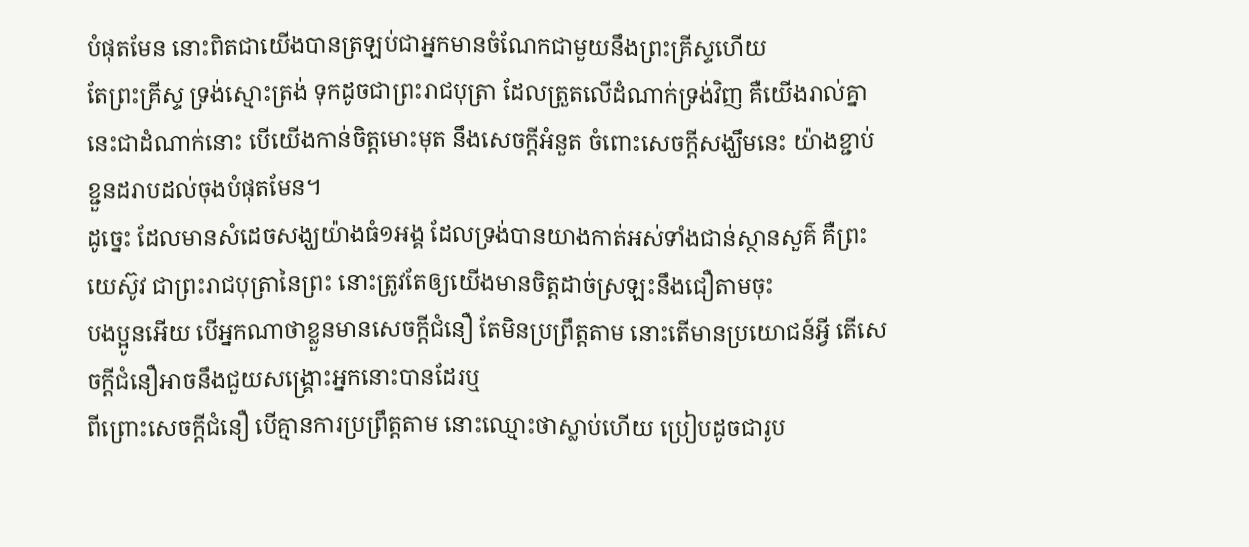បំផុតមែន នោះពិតជាយើងបានត្រឡប់ជាអ្នកមានចំណែកជាមួយនឹងព្រះគ្រីស្ទហើយ
តែព្រះគ្រីស្ទ ទ្រង់ស្មោះត្រង់ ទុកដូចជាព្រះរាជបុត្រា ដែលត្រួតលើដំណាក់ទ្រង់វិញ គឺយើងរាល់គ្នានេះជាដំណាក់នោះ បើយើងកាន់ចិត្តមោះមុត នឹងសេចក្ដីអំនួត ចំពោះសេចក្ដីសង្ឃឹមនេះ យ៉ាងខ្ជាប់ខ្ជួនដរាបដល់ចុងបំផុតមែន។
ដូច្នេះ ដែលមានសំដេចសង្ឃយ៉ាងធំ១អង្គ ដែលទ្រង់បានយាងកាត់អស់ទាំងជាន់ស្ថានសួគ៌ គឺព្រះយេស៊ូវ ជាព្រះរាជបុត្រានៃព្រះ នោះត្រូវតែឲ្យយើងមានចិត្តដាច់ស្រឡះនឹងជឿតាមចុះ
បងប្អូនអើយ បើអ្នកណាថាខ្លួនមានសេចក្ដីជំនឿ តែមិនប្រព្រឹត្តតាម នោះតើមានប្រយោជន៍អ្វី តើសេចក្ដីជំនឿអាចនឹងជួយសង្គ្រោះអ្នកនោះបានដែរឬ
ពីព្រោះសេចក្ដីជំនឿ បើគ្មានការប្រព្រឹត្តតាម នោះឈ្មោះថាស្លាប់ហើយ ប្រៀបដូចជារូប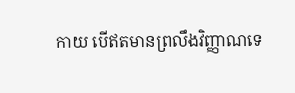កាយ បើឥតមានព្រលឹងវិញ្ញាណទេ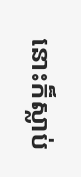នោះក៏ស្លាប់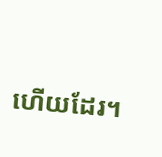ហើយដែរ។